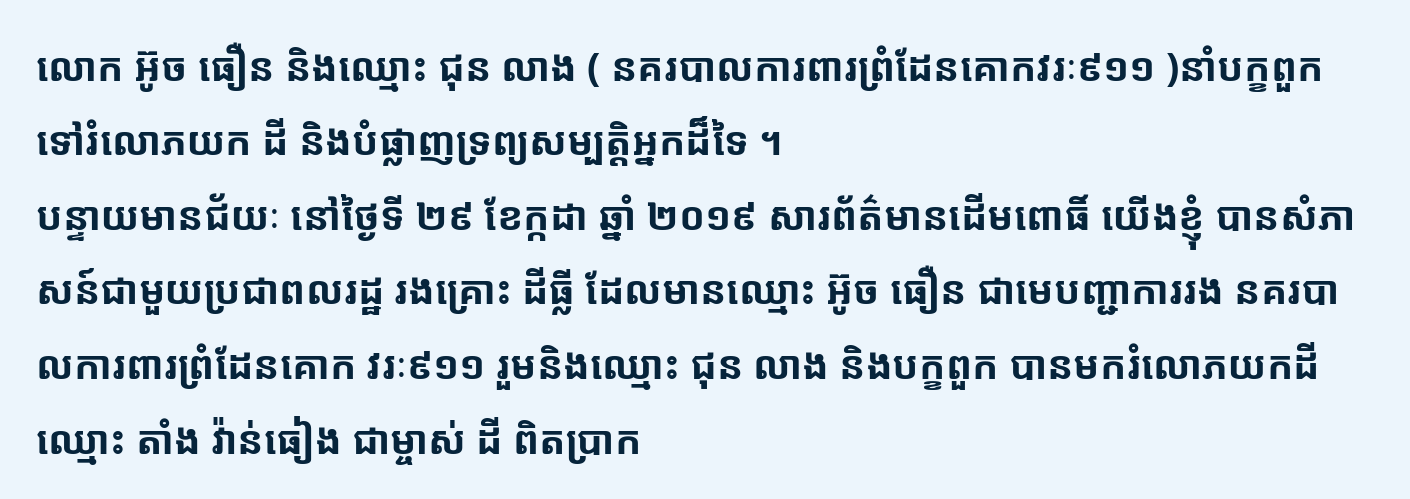លោក អ៊ូច ធឿន និងឈ្មោះ ជុន លាង ( នគរបាលការពារព្រំដែនគោកវរៈ៩១១ )នាំបក្ខពួកទៅរំលោភយក ដី និងបំផ្លាញទ្រព្យសម្បត្តិអ្នកដ៏ទៃ ។
បន្ទាយមានជ័យៈ នៅថ្ងៃទី ២៩ ខែក្កដា ឆ្នាំ ២០១៩ សារព័ត៌មានដើមពោធិ៍ យើងខ្ញុំ បានសំភាសន៍ជាមួយប្រជាពលរដ្ឋ រងគ្រោះ ដីធ្លី ដែលមានឈ្មោះ អ៊ូច ធឿន ជាមេបញ្ជាការរង នគរបាលការពារព្រំដែនគោក វរៈ៩១១ រួមនិងឈ្មោះ ជុន លាង និងបក្ខពួក បានមករំលោភយកដីឈ្មោះ តាំង វ៉ាន់ធៀង ជាម្ចាស់ ដី ពិតប្រាក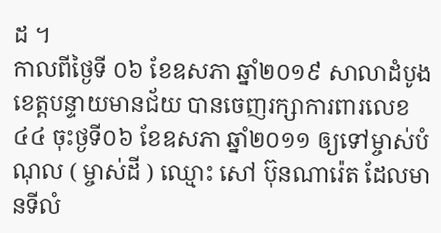ដ ។
កាលពីថ្ងៃទី ០៦ ខែឧសភា ឆ្នាំ២០១៩ សាលាដំបូង ខេត្តបន្ទាយមានជ័យ បានចេញរក្សាការពារលេខ៤៤ ចុះថ្ងទី០៦ ខែឧសភា ឆ្នាំ២០១១ ឲ្យទៅម្ចាស់បំណុល ( ម្ចាស់ដី ) ឈ្មោះ សៅ ប៊ុនណារ៉េត ដែលមានទីលំ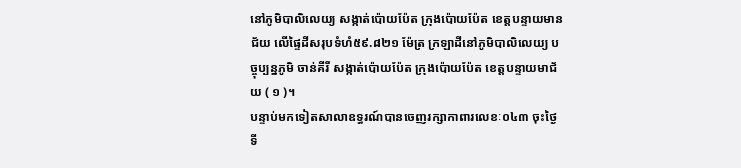នៅភូមិបាលិលេយ្យ សង្កាត់ប៉ោយប៉ែត ក្រុងប៉ោយប៉ែត ខេត្តបន្ទាយមានជ័យ លើផ្ទៃដីសរុបទំហំ៥៩.៨២១ ម៉ែត្រ ក្រឡាដីនៅភូមិបាលិលេយ្យ បច្ចុប្បន្នភូមិ ចាន់គីរី សង្កាត់ប៉ោយប៉ែត ក្រុងប៉ោយប៉ែត ខេត្តបន្ទាយមាជ័យ ( ១ )។
បន្ទាប់មកទៀតសាលាឧទ្ធរណ៍បានចេញរក្សាកាពារលេខៈ០៤៣ ចុះថ្ងៃទី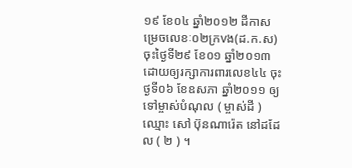១៩ ខែ០៤ ឆ្នាំ២០១២ ដីកាសម្រេចលេខៈ០២ក្រvង(ដ.ក.ស) ចុះថ្ងៃទី២៩ ខែ០១ ឆ្នាំ២០១៣ ដោយឲ្យរក្សាការពារលេខ៤៤ ចុះថ្ងទី០៦ ខែឧសភា ឆ្នាំ២០១១ ឲ្យទៅម្ចាស់បំណុល ( ម្ចាស់ដី ) ឈ្មោះ សៅ ប៊ុនណារ៉េត នៅដដែល ( ២ ) ។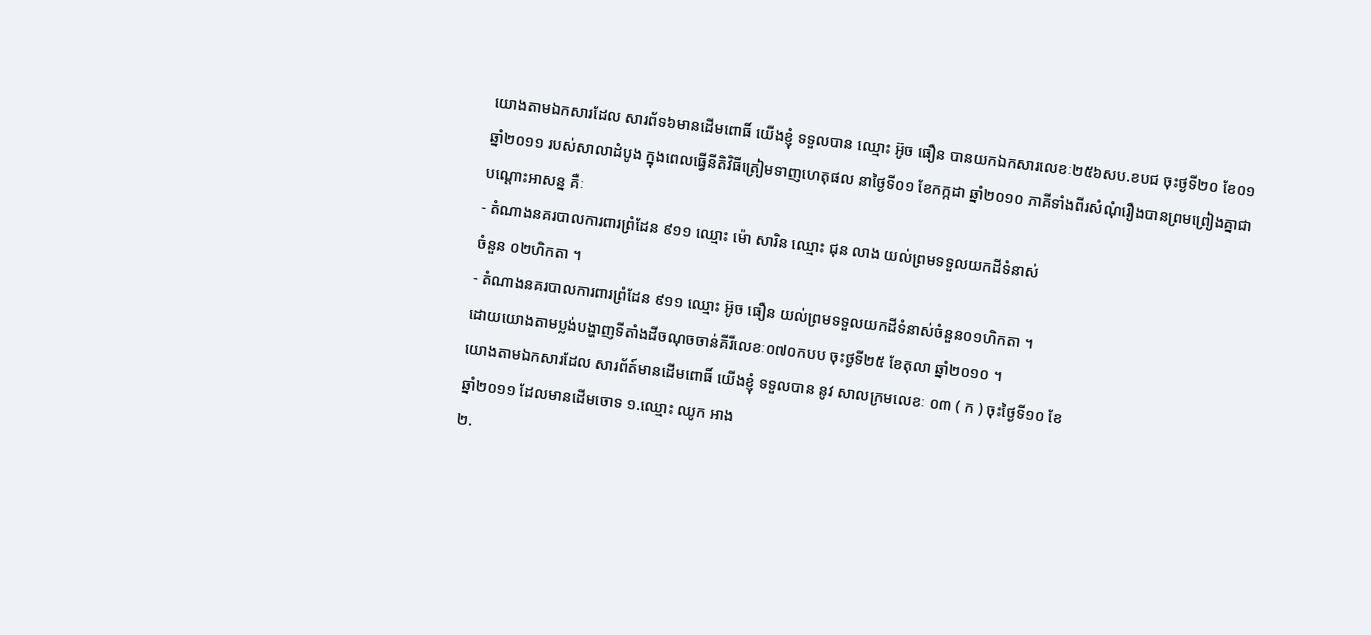យោងតាមឯកសារដែល សារព័ទ៦មានដើមពោធិ៍ យើងខ្ញុំ ទទួលបាន ឈ្មោះ អ៊ូច ធឿន បានយកឯកសារលេខៈ២៥៦សប.ខបជ ចុះថ្ងទី២០ ខែ០១ ឆ្នាំ២០១១ របស់សាលាដំបូង ក្នុងពេលធ្វើនីតិវិធីត្រៀមទាញហេតុផល នាថ្ងៃទី០១ ខែកក្កដា ឆ្នាំ២០១០ ភាគីទាំងពីរសំណុំរឿងបានព្រមព្រៀងគ្នាជាបណ្ដោះអាសន្ន គឺៈ
- តំណាងនគរបាលការពារព្រំដែន ៩១១ ឈ្មោះ ម៉ោ សារិន ឈ្មោះ ជុន លាង យល់ព្រមទទួលយកដីទំនាស់
ចំនួន ០២ហិកតា ។
- តំណាងនគរបាលការពារព្រំដែន ៩១១ ឈ្មោះ អ៊ូច ធឿន យល់ព្រមទទួលយកដីទំនាស់ចំនួន០១ហិកតា ។
ដោយយោងតាមប្លង់បង្ហាញទីតាំងដីចណុចចាន់គីរីលេខៈ០៧០កបប ចុះថ្ងទី២៥ ខែតុលា ឆ្នាំ២០១០ ។
យោងតាមឯកសារដែល សារព័ត៍មានដើមពោធិ៍ យើងខ្ញុំ ទទួលបាន នូវ សាលក្រមលេខៈ ០៣ ( ក ) ចុះថ្ងៃទី១០ ខែ
ឆ្នាំ២០១១ ដែលមានដើមចោទ ១.ឈ្មោះ ឈូក អាង
២.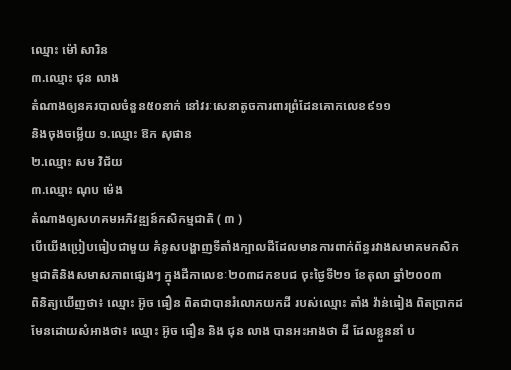ឈ្មោះ ម៉ៅ សារិន
៣.ឈ្មោះ ជុន លាង
តំណាងឲ្យនគរបាលចំនួន៥០នាក់ នៅវរៈសេនាតូចការពារព្រំដែនគោកលេខ៩១១
និងចុងចម្លើយ ១.ឈ្មោះ ឱក សុផាន
២.ឈ្មោះ សម វិជ័យ
៣.ឈ្មោះ ណុប ម៉េង
តំណាងឲ្យសហគមអភិវឌ្ឍន៍កសិកម្មជាតិ ( ៣ )
បើយើងប្រៀបធៀបជាមួយ គំនូសបង្ហាញទីតាំងក្បាលដីដែលមានការពាក់ព័ន្ធរវាងសមាគមកសិកម្មជាតិនិងសមាសភាពផ្សេងៗ ក្នុងដីកាលេខៈ២០៣ដកខបជ ចុះថ្ងៃទី២១ ខែតុលា ឆ្នាំ២០០៣
ពិនិត្យឃើញថា៖ ឈ្មោះ អ៊ូច ធឿន ពិតជាបានរំលោភយកដី របស់ឈ្មោះ តាំង វ៉ាន់ធៀង ពិតប្រាកដមែនដោយសំអាងថា៖ ឈ្មោះ អ៊ូច ធឿន និង ជុន លាង បានអះអាងថា ដី ដែលខ្លួននាំ ប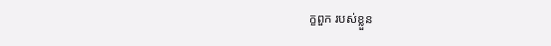ក្ខពួក របស់ខ្លួន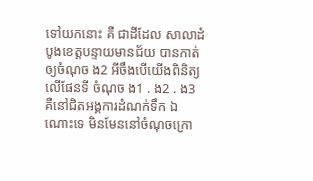ទៅយកនោះ គឺ ជាដីដែល សាលាដំបូងខេត្តបន្ទាយមានជ័យ បានកាត់ឲ្យចំណុច ង2 អីចឹងបើយើងពិនិត្យលើផែនទី ចំណុច ង1 . ង2 . ង3 គឺនៅជិតអង្គការដំណក់ទឹក ឯណោះទេ មិនមែននៅចំណុចក្រោ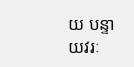យ បន្ទាយវរៈ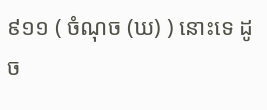៩១១ ( ចំណុច (ឃ) ) នោះទេ ដូច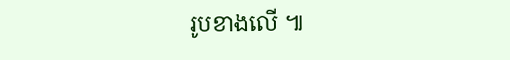រូបខាងលើ ៕